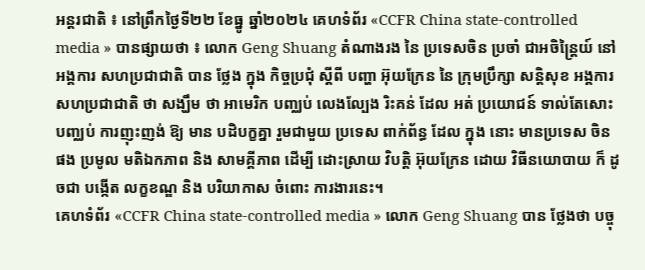អន្តរជាតិ ៖ នៅព្រឹកថ្ងៃទី២២ ខែធ្នូ ឆ្នាំ២០២៤ គេហទំព័រ «CCFR China state-controlled media » បានផ្សាយថា ៖ លោក Geng Shuang តំណាងរង នៃ ប្រទេសចិន ប្រចាំ ជាអចិន្ត្រៃយ៍ នៅ អង្គការ សហប្រជាជាតិ បាន ថ្លែង ក្នុង កិច្ចប្រជុំ ស្តីពី បញ្ហា អ៊ុយក្រែន នៃ ក្រុមប្រឹក្សា សន្តិសុខ អង្គការ សហប្រជាជាតិ ថា សង្ឃឹម ថា អាមេរិក បញ្ឈប់ លេងល្បែង រិះគន់ ដែល អត់ ប្រយោជន៍ ទាល់តែសោះ បញ្ឈប់ ការញុះញង់ ឱ្យ មាន បដិបក្ខគ្នា រួមជាមួយ ប្រទេស ពាក់ព័ន្ធ ដែល ក្នុង នោះ មានប្រទេស ចិន ផង ប្រមូល មតិឯកភាព និង សាមគ្គីភាព ដើម្បី ដោះស្រាយ វិបត្តិ អ៊ុយក្រែន ដោយ វិធីនយោបាយ ក៏ ដូចជា បង្កើត លក្ខខណ្ឌ និង បរិយាកាស ចំពោះ ការងារនេះ។
គេហទំព័រ «CCFR China state-controlled media » លោក Geng Shuang បាន ថ្លែងថា បច្ចុ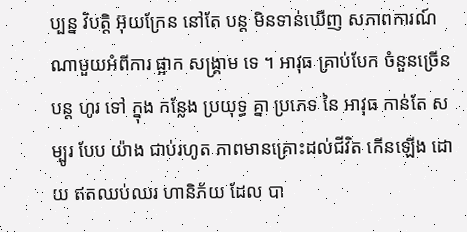ប្បន្ន វិបត្តិ អ៊ុយក្រែន នៅតែ បន្ត មិនទាន់ឃើញ សភាពការណ៍ ណាមួយអំពីការ ផ្អាក សង្គ្រាម ទេ ។ អាវុធ គ្រាប់បែក ចំនួនច្រើន បន្ត ហូរ ទៅ ក្នុង កន្លែង ប្រយុទ្ធ គ្នា ប្រភេទ នៃ អាវុធ កាន់តែ សម្បូរ បែប យ៉ាង ជាប់រហូត ភាពមានគ្រោះដល់ជីវិត កើនឡើង ដោយ ឥតឈប់ឈរ ហានិភ័យ ដែល បា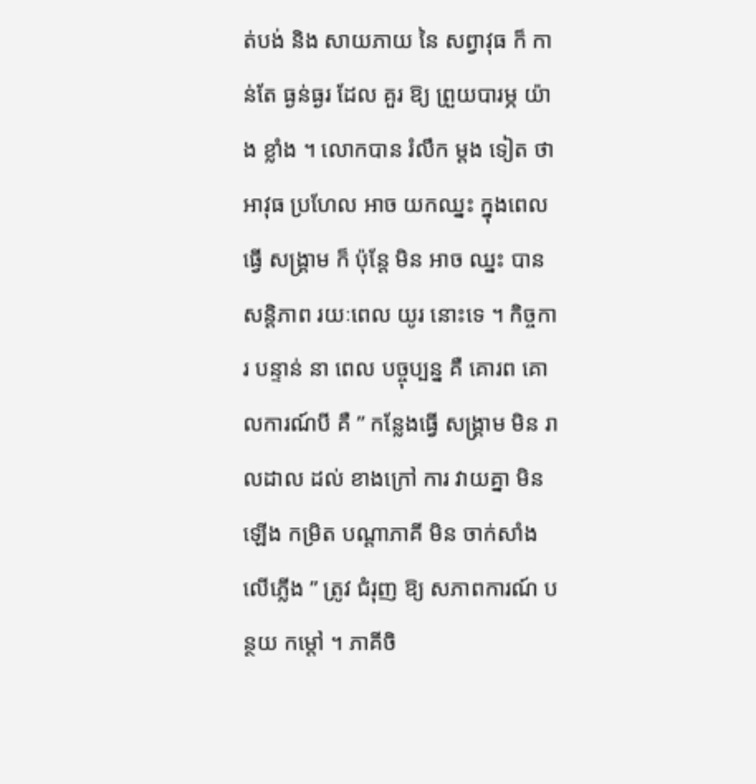ត់បង់ និង សាយភាយ នៃ សព្វាវុធ ក៏ កាន់តែ ធ្ងន់ធ្ងរ ដែល គួរ ឱ្យ ព្រួយបារម្ភ យ៉ាង ខ្លាំង ។ លោកបាន រំលឹក ម្តង ទៀត ថា អាវុធ ប្រហែល អាច យកឈ្នះ ក្នុងពេលធ្វើ សង្គ្រាម ក៏ ប៉ុន្តែ មិន អាច ឈ្នះ បាន សន្តិភាព រយៈពេល យូរ នោះទេ ។ កិច្ចការ បន្ទាន់ នា ពេល បច្ចុប្បន្ន គឺ គោរព គោលការណ៍បី គឺ ” កន្លែងធ្វើ សង្គ្រាម មិន រាលដាល ដល់ ខាងក្រៅ ការ វាយគ្នា មិនឡើង កម្រិត បណ្តាភាគី មិន ចាក់សាំងលើភ្លើង ” ត្រូវ ជំរុញ ឱ្យ សភាពការណ៍ បន្ថយ កម្តៅ ។ ភាគីចិ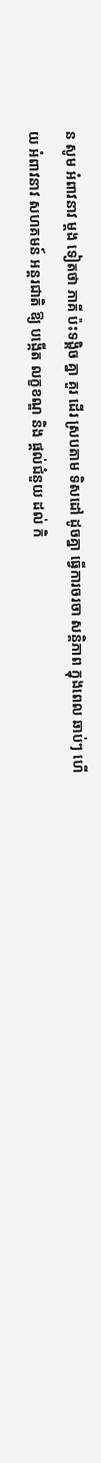ន សូម អំពាវនាវ ម្តង ទៀតថា ភាគី ប៉ះទង្គិច គ្នា គួរ ដើរ ស្របតាម ទិសដៅ ដូចគ្នា ធ្វើការចរចា សន្តិភាព ក្នុងពេល ឆាប់ៗ ហើយ អំពាវនាវ សហគមន៍ អន្តរជាតិ ឱ្យ បង្កើត លក្ខខណ្ឌ និង ផ្តល់ជំនួយ ដល់ កិ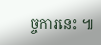ច្ចការនេះ ៕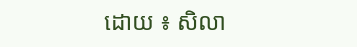ដោយ ៖ សិលា